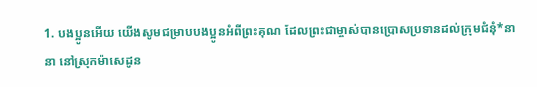1. បងប្អូនអើយ យើងសូមជម្រាបបងប្អូនអំពីព្រះគុណ ដែលព្រះជាម្ចាស់បានប្រោសប្រទានដល់ក្រុមជំនុំ*នានា នៅស្រុកម៉ាសេដូន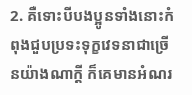2. គឺទោះបីបងប្អូនទាំងនោះកំពុងជួបប្រទះទុក្ខវេទនាជាច្រើនយ៉ាងណាក្ដី ក៏គេមានអំណរ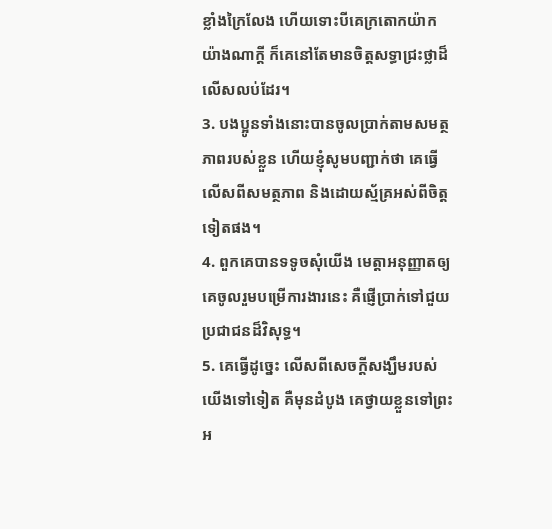ខ្លាំងក្រៃលែង ហើយទោះបីគេក្រតោកយ៉ាកយ៉ាងណាក្ដី ក៏គេនៅតែមានចិត្តសទ្ធាជ្រះថ្លាដ៏លើសលប់ដែរ។
3. បងប្អូនទាំងនោះបានចូលប្រាក់តាមសមត្ថភាពរបស់ខ្លួន ហើយខ្ញុំសូមបញ្ជាក់ថា គេធ្វើលើសពីសមត្ថភាព និងដោយស្ម័គ្រអស់ពីចិត្តទៀតផង។
4. ពួកគេបានទទូចសុំយើង មេត្តាអនុញ្ញាតឲ្យគេចូលរួមបម្រើការងារនេះ គឺផ្ញើប្រាក់ទៅជួយប្រជាជនដ៏វិសុទ្ធ។
5. គេធ្វើដូច្នេះ លើសពីសេចក្ដីសង្ឃឹមរបស់យើងទៅទៀត គឺមុនដំបូង គេថ្វាយខ្លួនទៅព្រះអ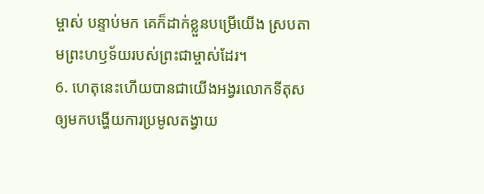ម្ចាស់ បន្ទាប់មក គេក៏ដាក់ខ្លួនបម្រើយើង ស្របតាមព្រះហឫទ័យរបស់ព្រះជាម្ចាស់ដែរ។
6. ហេតុនេះហើយបានជាយើងអង្វរលោកទីតុស ឲ្យមកបង្ហើយការប្រមូលតង្វាយ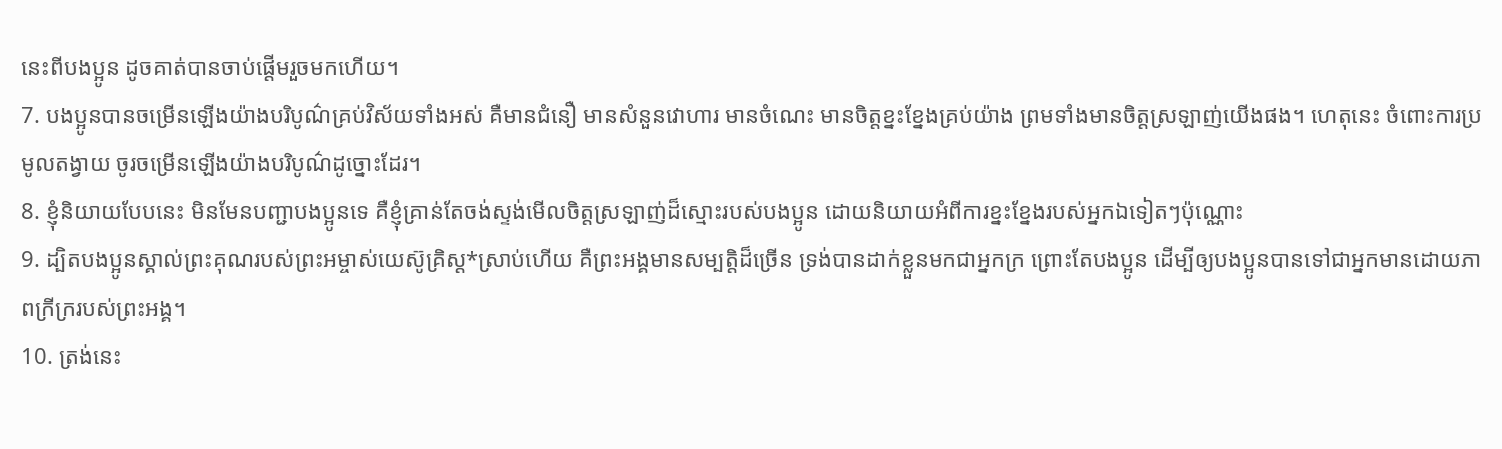នេះពីបងប្អូន ដូចគាត់បានចាប់ផ្ដើមរួចមកហើយ។
7. បងប្អូនបានចម្រើនឡើងយ៉ាងបរិបូណ៌គ្រប់វិស័យទាំងអស់ គឺមានជំនឿ មានសំនួនវោហារ មានចំណេះ មានចិត្តខ្នះខ្នែងគ្រប់យ៉ាង ព្រមទាំងមានចិត្តស្រឡាញ់យើងផង។ ហេតុនេះ ចំពោះការប្រមូលតង្វាយ ចូរចម្រើនឡើងយ៉ាងបរិបូណ៌ដូច្នោះដែរ។
8. ខ្ញុំនិយាយបែបនេះ មិនមែនបញ្ជាបងប្អូនទេ គឺខ្ញុំគ្រាន់តែចង់ស្ទង់មើលចិត្តស្រឡាញ់ដ៏ស្មោះរបស់បងប្អូន ដោយនិយាយអំពីការខ្នះខ្នែងរបស់អ្នកឯទៀតៗប៉ុណ្ណោះ
9. ដ្បិតបងប្អូនស្គាល់ព្រះគុណរបស់ព្រះអម្ចាស់យេស៊ូគ្រិស្ដ*ស្រាប់ហើយ គឺព្រះអង្គមានសម្បត្តិដ៏ច្រើន ទ្រង់បានដាក់ខ្លួនមកជាអ្នកក្រ ព្រោះតែបងប្អូន ដើម្បីឲ្យបងប្អូនបានទៅជាអ្នកមានដោយភាពក្រីក្ររបស់ព្រះអង្គ។
10. ត្រង់នេះ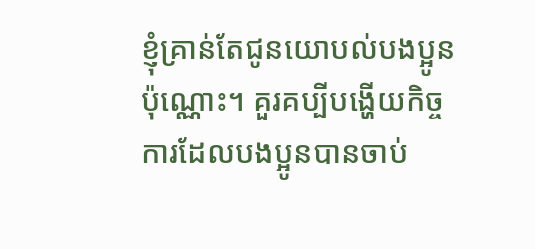ខ្ញុំគ្រាន់តែជូនយោបល់បងប្អូនប៉ុណ្ណោះ។ គួរគប្បីបង្ហើយកិច្ចការដែលបងប្អូនបានចាប់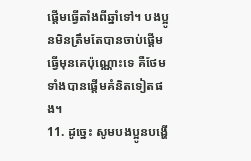ផ្ដើមធ្វើតាំងពីឆ្នាំទៅ។ បងប្អូនមិនត្រឹមតែបានចាប់ផ្ដើមធ្វើមុនគេប៉ុណ្ណោះទេ គឺថែមទាំងបានផ្ដើមគំនិតទៀតផង។
11. ដូច្នេះ សូមបងប្អូនបង្ហើ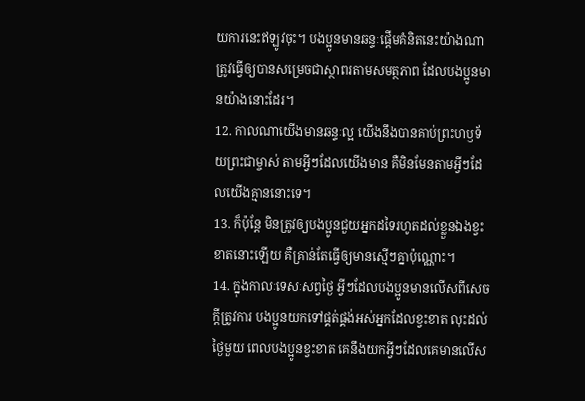យការនេះឥឡូវចុះ។ បងប្អូនមានឆន្ទៈផ្ដើមគំនិតនេះយ៉ាងណា ត្រូវធ្វើឲ្យបានសម្រេចជាស្ថាពរតាមសមត្ថភាព ដែលបងប្អូនមានយ៉ាងនោះដែរ។
12. កាលណាយើងមានឆន្ទៈល្អ យើងនឹងបានគាប់ព្រះហឫទ័យព្រះជាម្ចាស់ តាមអ្វីៗដែលយើងមាន គឺមិនមែនតាមអ្វីៗដែលយើងគ្មាននោះទេ។
13. ក៏ប៉ុន្តែ មិនត្រូវឲ្យបងប្អូនជួយអ្នកដទៃរហូតដល់ខ្លួនឯងខ្វះខាតនោះឡើយ គឺគ្រាន់តែធ្វើឲ្យមានស្មើៗគ្នាប៉ុណ្ណោះ។
14. ក្នុងកាលៈទេសៈសព្វថ្ងៃ អ្វីៗដែលបងប្អូនមានលើសពីសេចក្ដីត្រូវការ បងប្អូនយកទៅផ្គត់ផ្គង់អស់អ្នកដែលខ្វះខាត លុះដល់ថ្ងៃមួយ ពេលបងប្អូនខ្វះខាត គេនឹងយកអ្វីៗដែលគេមានលើស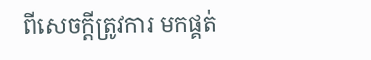ពីសេចក្ដីត្រូវការ មកផ្គត់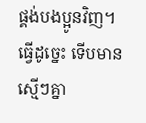ផ្គង់បងប្អូនវិញ។ ធ្វើដូច្នេះ ទើបមានស្មើៗគ្នា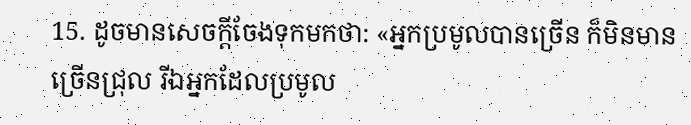15. ដូចមានសេចក្ដីចែងទុកមកថា: «អ្នកប្រមូលបានច្រើន ក៏មិនមានច្រើនជ្រុល រីឯអ្នកដែលប្រមូល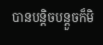បានបន្តិចបន្តួចក៏មិ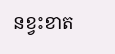នខ្វះខាត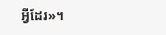អ្វីដែរ»។